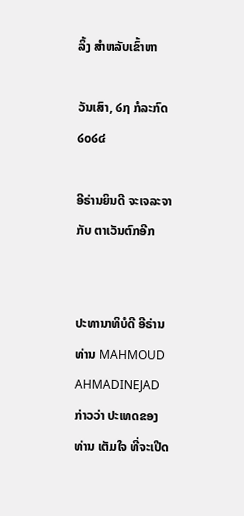ລິ້ງ ສຳຫລັບເຂົ້າຫາ

ວັນເສົາ, ໒໗ ກໍລະກົດ ໒໐໒໔

ອີຣ່ານຍິນດີ ຈະເຈລະຈາ ກັບ ຕາເວັນຕົກອີກ


ປະທານາທິບໍດີ ອີຣ່ານ ທ່ານ MAHMOUD AHMADINEJAD ກ່າວວ່າ ປະເທດຂອງທ່ານ ເຕັມໃຈ ທີ່ຈະເປີດ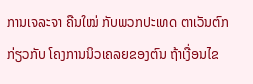ການເຈລະຈາ ຄືນໃໝ່ ກັບພວກປະເທດ ຕາເວັນຕົກ ກ່ຽວກັບ ໂຄງການນິວເຄລຍຂອງຕົນ ຖ້າເງື່ອນໄຂ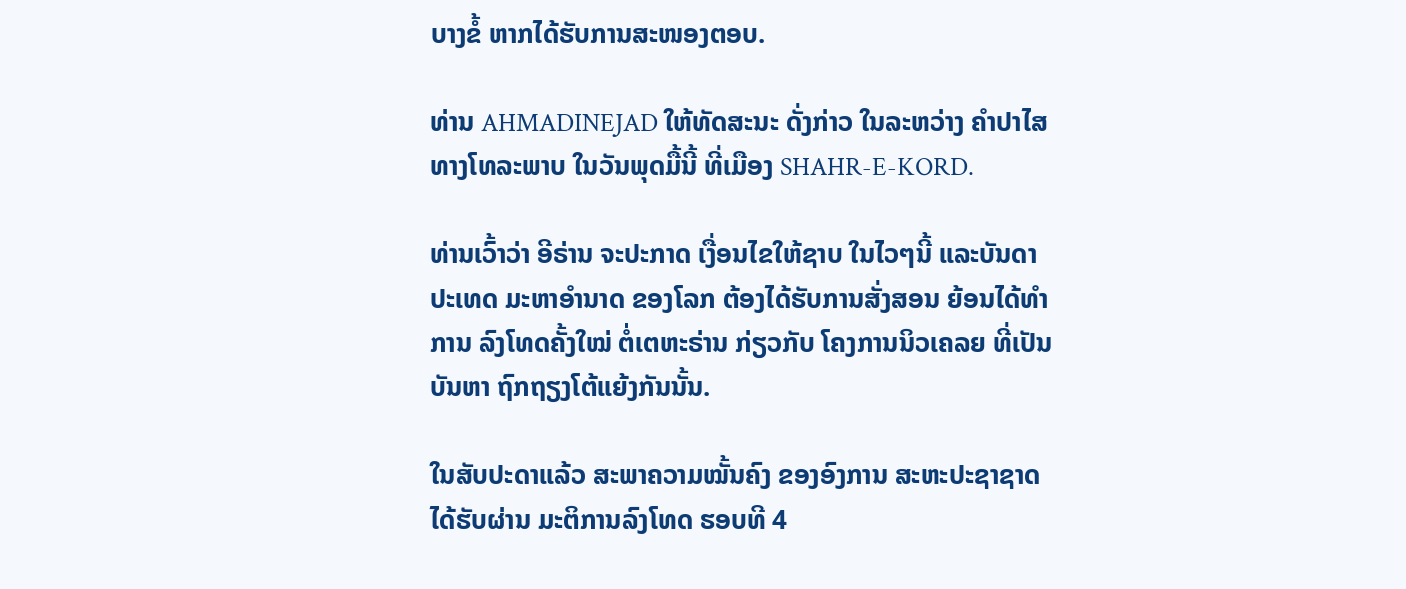ບາງຂໍ້ ຫາກໄດ້ຮັບການສະໜອງຕອບ.

ທ່ານ AHMADINEJAD ໃຫ້ທັດສະນະ ດັ່ງກ່າວ ໃນລະຫວ່າງ ຄຳປາໄສ ທາງໂທລະພາບ ໃນວັນພຸດມື້ນີ້ ທີ່ເມືອງ SHAHR-E-KORD.

ທ່ານເວົ້າວ່າ ອີຣ່ານ ຈະປະກາດ ເງື່ອນໄຂໃຫ້ຊາບ ໃນໄວໆນີ້ ແລະບັນດາປະເທດ ມະຫາອຳນາດ ຂອງໂລກ ຕ້ອງໄດ້ຮັບການສັ່ງສອນ ຍ້ອນໄດ້ທຳການ ລົງໂທດຄັ້ງໃໝ່ ຕໍ່ເຕຫະຣ່ານ ກ່ຽວກັບ ໂຄງການນິວເຄລຍ ທີ່ເປັນບັນຫາ ຖົກຖຽງໂຕ້ແຍ້ງກັນນັ້ນ.

ໃນສັບປະດາແລ້ວ ສະພາຄວາມໝັ້ນຄົງ ຂອງອົງການ ສະຫະປະຊາຊາດ ໄດ້ຮັບຜ່ານ ມະຕິການລົງໂທດ ຮອບທີ 4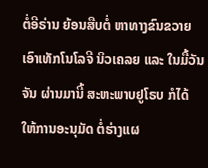ຕໍ່ອີຣ່ານ ຍ້ອນສືບຕໍ່ ຫາທາງຂົນຂວາຍ ເອົາເທັກໂນໂລຈີ ນິວເຄລຍ ແລະ ໃນມື້ວັນຈັນ ຜ່ານມານີ້ ສະຫະພາບຢູໂຣບ ກໍໄດ້ ໃຫ້ການອະນຸມັດ ຕໍ່ຮ່າງແຜ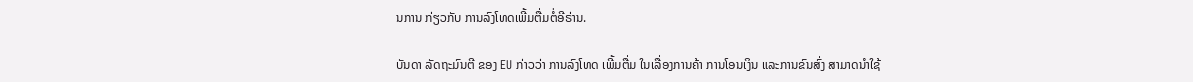ນການ ກ່ຽວກັບ ການລົງໂທດເພີ້ມຕື່ມຕໍ່ອີຣ່ານ.

ບັນດາ ລັດຖະມົນຕີ ຂອງ EU ກ່າວວ່າ ການລົງໂທດ ເພີ້ມຕື່ມ ໃນເລື່ອງການຄ້າ ການໂອນເງິນ ແລະການຂົນສົ່ງ ສາມາດນຳໃຊ້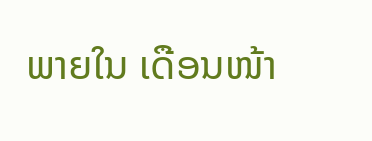ພາຍໃນ ເດືອນໜ້າ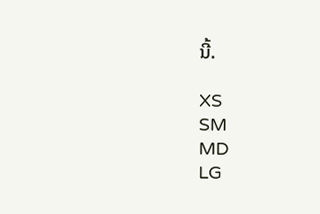ນີ້.

XS
SM
MD
LG